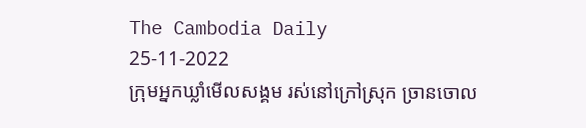The Cambodia Daily
25-11-2022
ក្រុមអ្នកឃ្លាំមើលសង្គម រស់នៅក្រៅស្រុក ច្រានចោល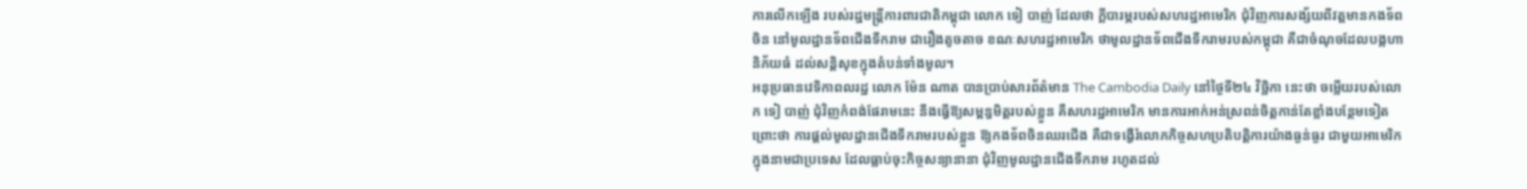ការលើកឡើង របស់រដ្ឋមន្ត្រីការពារជាតិកម្ពុជា លោក ទៀ បាញ់ ដែលថា ក្តីបារម្ភរបស់សហរដ្ឋអាមេរិក ជុំវិញការសង្ស័យពីវត្តមានកងទ័ពចិន នៅមូលដ្ឋានទ័ពជើងទឹករាម ជារឿងតូចតាច ខណៈសហរដ្ឋអាមេរិក ថាមូលដ្ឋានទ័ពជើងទឹករាមរបស់កម្ពុជា គឺជាចំណុចដែលបង្កហានិភ័យធំ ដល់សន្តិសុខក្នុងតំបន់ទាំងមូល។
អនុប្រធានវេទិកាពលរដ្ឋ លោក ម៉ែន ណាត បានប្រាប់សារព័ត៌មាន The Cambodia Daily នៅថ្ងៃទី២៤ វិច្ឆិកា នេះថា ចម្លើយរបស់លោក ទៀ បាញ់ ជុំវិញកំពង់ផែរាមនេះ នឹងធ្វើឱ្យសម្ពន្ធមិត្តរបស់ខ្លួន គឺសហរដ្ឋអាមេរិក មានការអាក់អន់ស្រពន់ចិត្តកាន់តែខ្លាំងបន្ថែមទៀត ព្រោះថា ការផ្តល់មូលដ្ឋានជើងទឹករាមរបស់ខ្លួន ឱ្យកងទ័ពចិនឈរជើង គឺជាទង្វើរំលោភកិច្ចសហប្រតិបត្តិការយ៉ាងធ្ងន់ធ្ងរ ជាមួយអាមេរិក ក្នុងនាមជាប្រទេស ដែលធ្លាប់ចុះកិច្ចសន្យានានា ជុំវិញមូលដ្ឋានជើងទឹករាម រហូតដល់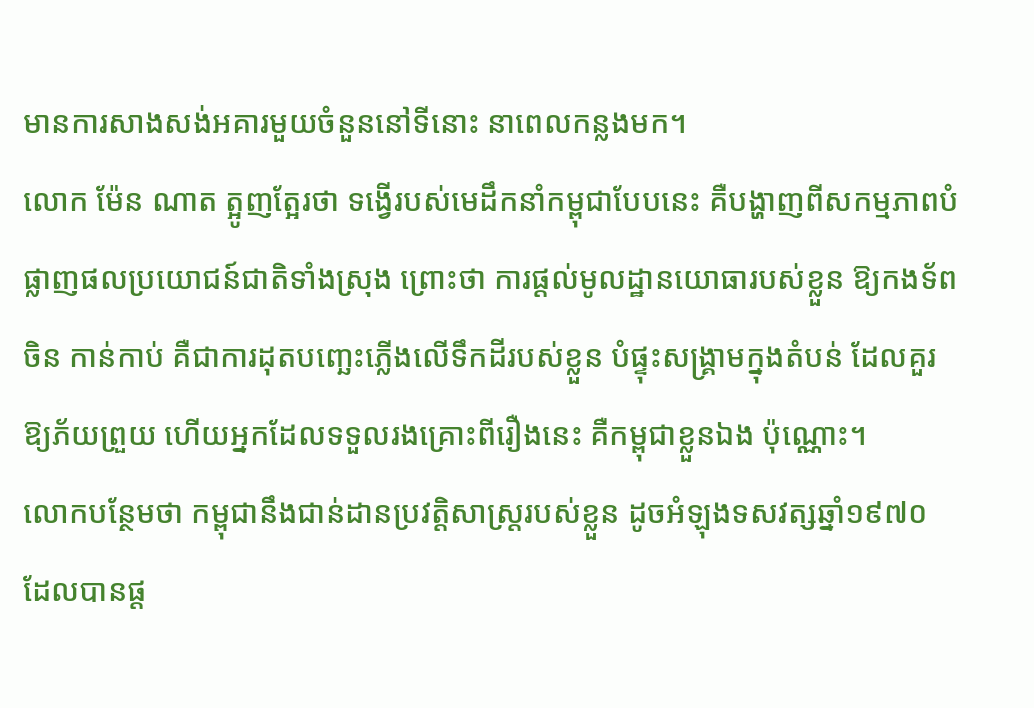មានការសាងសង់អគារមួយចំនួននៅទីនោះ នាពេលកន្លងមក។
លោក ម៉ែន ណាត ត្អូញត្អែរថា ទង្វើរបស់មេដឹកនាំកម្ពុជាបែបនេះ គឺបង្ហាញពីសកម្មភាពបំផ្លាញផលប្រយោជន៍ជាតិទាំងស្រុង ព្រោះថា ការផ្តល់មូលដ្ឋានយោធារបស់ខ្លួន ឱ្យកងទ័ពចិន កាន់កាប់ គឺជាការដុតបញ្ឆេះភ្លើងលើទឹកដីរបស់ខ្លួន បំផ្ទុះសង្គ្រាមក្នុងតំបន់ ដែលគួរឱ្យភ័យព្រួយ ហើយអ្នកដែលទទួលរងគ្រោះពីរឿងនេះ គឺកម្ពុជាខ្លួនឯង ប៉ុណ្ណោះ។
លោកបន្ថែមថា កម្ពុជានឹងជាន់ដានប្រវត្តិសាស្ត្ររបស់ខ្លួន ដូចអំឡុងទសវត្សឆ្នាំ១៩៧០ ដែលបានផ្ត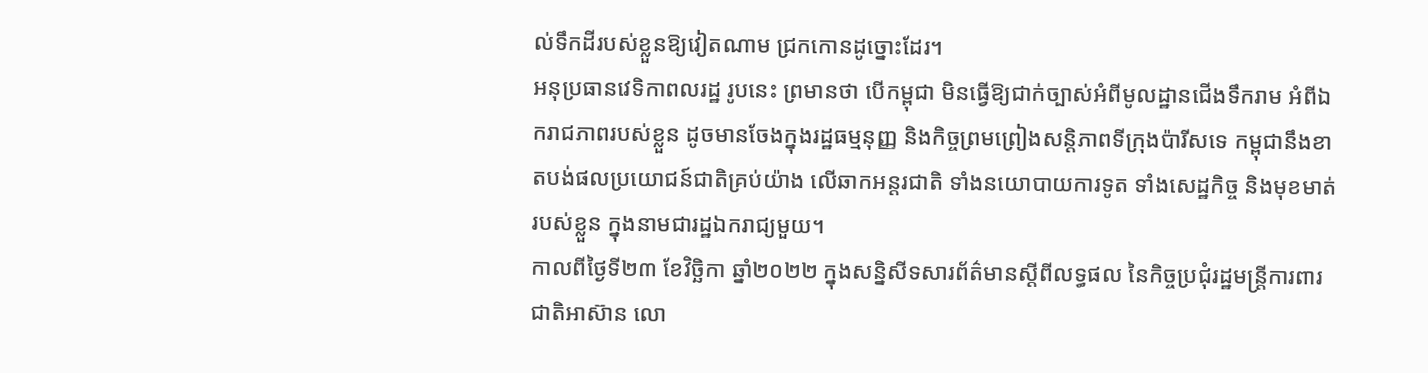ល់ទឹកដីរបស់ខ្លួនឱ្យវៀតណាម ជ្រកកោនដូច្នោះដែរ។
អនុប្រធានវេទិកាពលរដ្ឋ រូបនេះ ព្រមានថា បើកម្ពុជា មិនធ្វើឱ្យជាក់ច្បាស់អំពីមូលដ្ឋានជើងទឹករាម អំពីឯករាជភាពរបស់ខ្លួន ដូចមានចែងក្នុងរដ្ឋធម្មនុញ្ញ និងកិច្ចព្រមព្រៀងសន្តិភាពទីក្រុងប៉ារីសទេ កម្ពុជានឹងខាតបង់ផលប្រយោជន៍ជាតិគ្រប់យ៉ាង លើឆាកអន្តរជាតិ ទាំងនយោបាយការទូត ទាំងសេដ្ឋកិច្ច និងមុខមាត់របស់ខ្លួន ក្នុងនាមជារដ្ឋឯករាជ្យមួយ។
កាលពីថ្ងៃទី២៣ ខែវិច្ឆិកា ឆ្នាំ២០២២ ក្នុងសន្និសីទសារព័ត៌មានស្ដីពីលទ្ធផល នៃកិច្ចប្រជុំរដ្ឋមន្ត្រីការពារជាតិអាស៊ាន លោ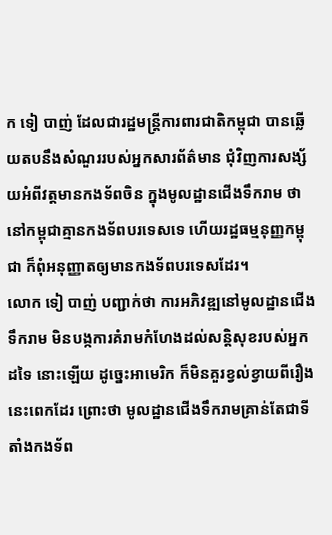ក ទៀ បាញ់ ដែលជារដ្ឋមន្ត្រីការពារជាតិកម្ពុជា បានឆ្លើយតបនឹងសំណួររបស់អ្នកសារព័ត៌មាន ជុំវិញការសង្ស័យអំពីវត្តមានកងទ័ពចិន ក្នុងមូលដ្ឋានជើងទឹករាម ថា នៅកម្ពុជាគ្មានកងទ័ពបរទេសទេ ហើយរដ្ឋធម្មនុញ្ញកម្ពុជា ក៏ពុំអនុញ្ញាតឲ្យមានកងទ័ពបរទេសដែរ។
លោក ទៀ បាញ់ បញ្ជាក់ថា ការអភិវឌ្ឍនៅមូលដ្ឋានជើងទឹករាម មិនបង្កការគំរាមកំហែងដល់សន្តិសុខរបស់អ្នកដទៃ នោះឡើយ ដូច្នេះអាមេរិក ក៏មិនគួរខ្វល់ខ្វាយពីរឿងនេះពេកដែរ ព្រោះថា មូលដ្ឋានជើងទឹករាមគ្រាន់តែជាទីតាំងកងទ័ព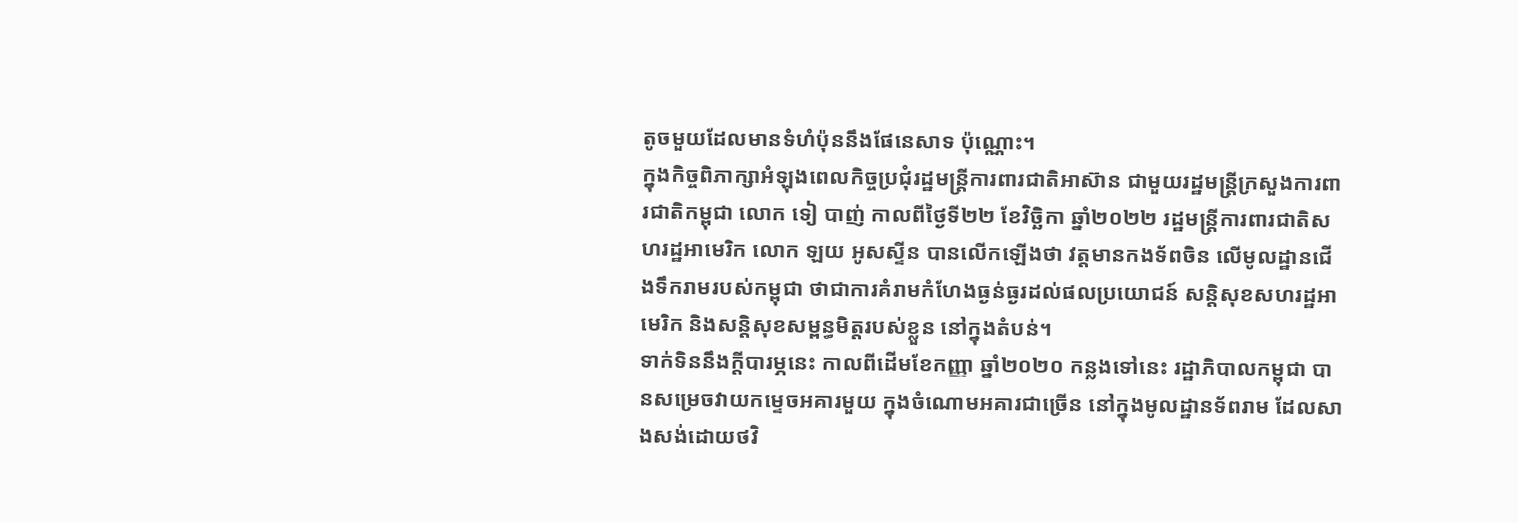តូចមួយដែលមានទំហំប៉ុននឹងផែនេសាទ ប៉ុណ្ណោះ។
ក្នុងកិច្ចពិភាក្សាអំឡុងពេលកិច្ចប្រជុំរដ្ឋមន្ត្រីការពារជាតិអាស៊ាន ជាមួយរដ្ឋមន្ត្រីក្រសួងការពារជាតិកម្ពុជា លោក ទៀ បាញ់ កាលពីថ្ងៃទី២២ ខែវិច្ឆិកា ឆ្នាំ២០២២ រដ្ឋមន្ត្រីការពារជាតិសហរដ្ឋអាមេរិក លោក ឡយ អូសស្ទីន បានលើកឡើងថា វត្តមានកងទ័ពចិន លើមូលដ្ឋានជើងទឹករាមរបស់កម្ពុជា ថាជាការគំរាមកំហែងធ្ងន់ធ្ងរដល់ផលប្រយោជន៍ សន្តិសុខសហរដ្ឋអាមេរិក និងសន្តិសុខសម្ពន្ធមិត្តរបស់ខ្លួន នៅក្នុងតំបន់។
ទាក់ទិននឹងក្តីបារម្ភនេះ កាលពីដើមខែកញ្ញា ឆ្នាំ២០២០ កន្លងទៅនេះ រដ្ឋាភិបាលកម្ពុជា បានសម្រេចវាយកម្ទេចអគារមួយ ក្នុងចំណោមអគារជាច្រើន នៅក្នុងមូលដ្ឋានទ័ពរាម ដែលសាងសង់ដោយថវិ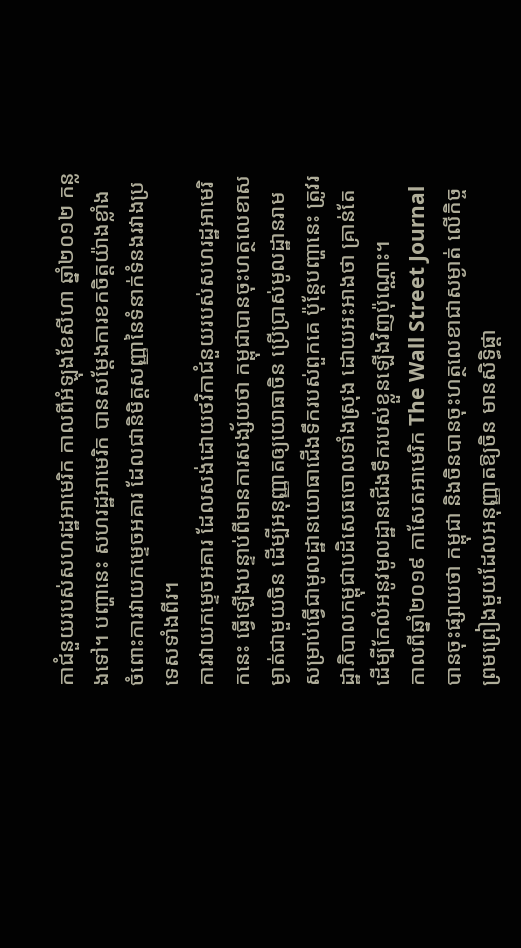កាជំនួយរបស់សហរដ្ឋអាមេរិក កាលពីអំឡុងខែសីហា ឆ្នាំ២០១២ កន្លងទៅ។ បញ្ហានេះ សហរដ្ឋអាមេរិក បានសម្ដែងការខកចិត្តយ៉ាងខ្លាំង ចំពោះការវាយកម្ទេចអគារ ដែលជានិមិត្តសញ្ញានៃទំនាក់ទំនងរវាងប្រទេសទាំងពីរ។
ការវាយកម្ទេចអគារ ដែលសង់ដោយថវិកាជំនួយរបស់សហរដ្ឋអាមេរិកនេះ ធ្វើឡើងបន្ទាប់ពីមានការសង្ស័យថា កម្ពុជាបានចុះហត្ថលេខាសម្ងាត់ជាមួយចិន ដើម្បីអនុញ្ញាតឲ្យយោធាចិន ប្រើប្រាស់មូលដ្ឋានរាម សម្រាប់ធ្វើជាមូលដ្ឋានយោធាជើងទឹករបស់ពួកគេ ប៉ុន្តែបញ្ហានេះ ត្រូវរដ្ឋាភិបាលកម្ពុជាបដិសេធចោលទាំងស្រុង ដោយអះអាងថា គ្រាន់តែដើម្បីកែលំអនូវមូលដ្ឋានជើងទឹករបស់ខ្លួនឡើងវិញប៉ុណ្ណោះ។
កាលពីឆ្នាំ២០១៩ កាសែតអាមេរិក The Wall Street Journal បានចុះផ្សាយថា កម្ពុជា និងចិនបានចុះហត្ថលេខាជាសម្ងាត់ លើកិច្ចព្រមព្រៀងមួយដែលអនុញ្ញាតឱ្យចិន មានសិទ្ធិផ្ដា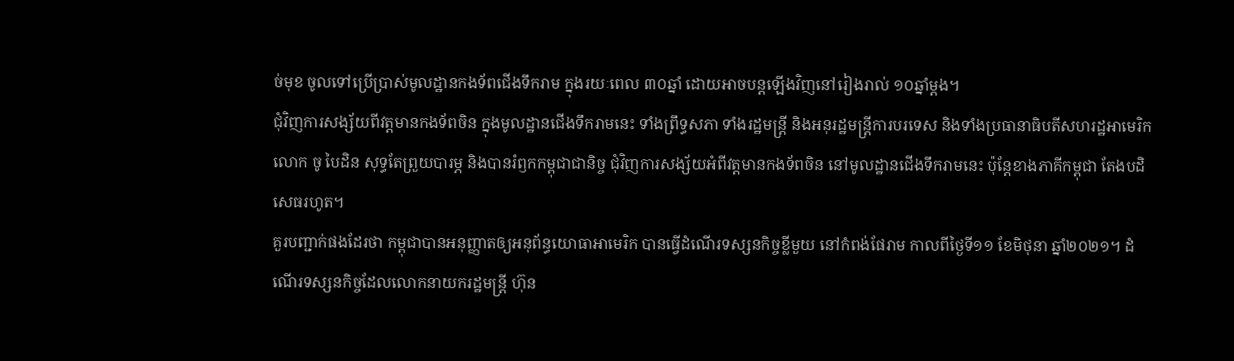ច់មុខ ចូលទៅប្រើប្រាស់មូលដ្ឋានកងទ័ពជើងទឹករាម ក្នុងរយៈពេល ៣០ឆ្នាំ ដោយអាចបន្តឡើងវិញនៅរៀងរាល់ ១០ឆ្នាំម្ដង។
ជុំវិញការសង្ស័យពីវត្តមានកងទ័ពចិន ក្នុងមូលដ្ឋានជើងទឹករាមនេះ ទាំងព្រឹទ្ធសភា ទាំងរដ្ឋមន្ត្រី និងអនុរដ្ឋមន្ត្រីការបរទេស និងទាំងប្រធានាធិបតីសហរដ្ឋអាមេរិក លោក ចូ បៃដិន សុទ្ធតែព្រួយបារម្ភ និងបានរំឭកកម្ពុជាជានិច្ច ជុំវិញការសង្ស័យអំពីវត្តមានកងទ័ពចិន នៅមូលដ្ឋានជើងទឹករាមនេះ ប៉ុន្តែខាងភាគីកម្ពុជា តែងបដិសេធរហូត។
គួរបញ្ជាក់ផងដែរថា កម្ពុជាបានអនុញ្ញាតឲ្យអនុព័ន្ធយោធាអាមេរិក បានធ្វើដំណើរទស្សនកិច្ចខ្លីមួយ នៅកំពង់ផែរាម កាលពីថ្ងៃទី១១ ខែមិថុនា ឆ្នាំ២០២១។ ដំណើរទស្សនកិច្ចដែលលោកនាយករដ្ឋមន្ត្រី ហ៊ុន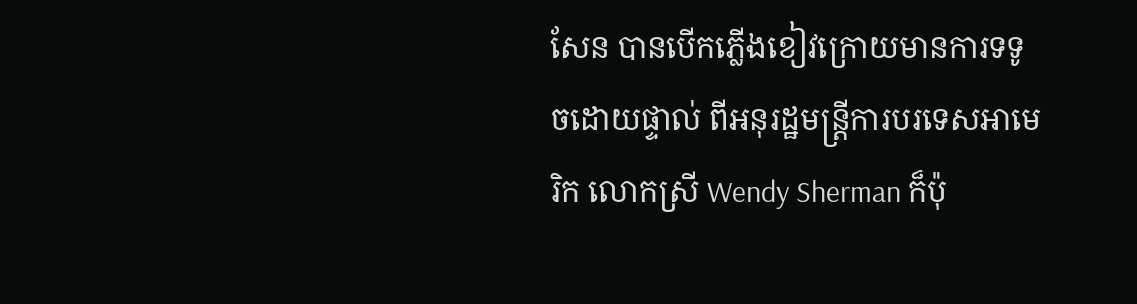សែន បានបើកភ្លើងខៀវក្រោយមានការទទូចដោយផ្ទាល់ ពីអនុរដ្ឋមន្ត្រីការបរទេសអាមេរិក លោកស្រី Wendy Sherman ក៏ប៉ុ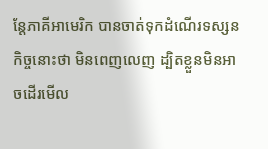ន្តែភាគីអាមេរិក បានចាត់ទុកដំណើរទស្សនកិច្ចនោះថា មិនពេញលេញ ដ្បិតខ្លួនមិនអាចដើរមើល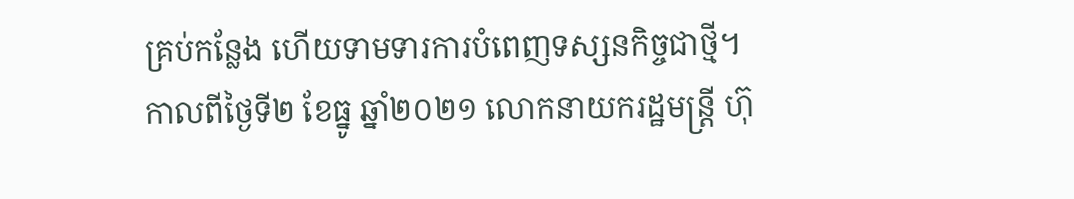គ្រប់កន្លែង ហើយទាមទារការបំពេញទស្សនកិច្ចជាថ្មី។
កាលពីថ្ងៃទី២ ខែធ្នូ ឆ្នាំ២០២១ លោកនាយករដ្ឋមន្ត្រី ហ៊ុ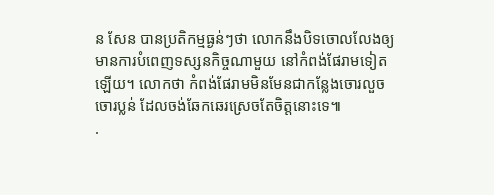ន សែន បានប្រតិកម្មធ្ងន់ៗថា លោកនឹងបិទចោលលែងឲ្យមានការបំពេញទស្សនកិច្ចណាមួយ នៅកំពង់ផែរាមទៀតឡើយ។ លោកថា កំពង់ផែរាមមិនមែនជាកន្លែងចោរលួចចោរប្លន់ ដែលចង់ឆែកឆេរស្រេចតែចិត្តនោះទេ៕
.